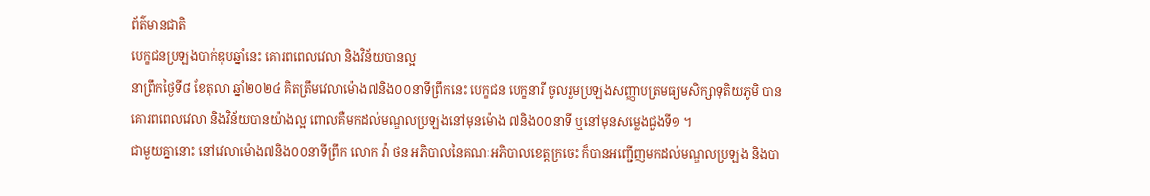ព័ត៌មានជាតិ
បេក្ខជនប្រឡងបាក់ឌុបឆ្នាំនេះ គោរពពេលវេលា និងវិន័យបានល្អ
នាព្រឹកថ្ងៃទី៨ ខែតុលា ឆ្នាំ២០២៤ គិតត្រឹមវេលាម៉ោង៧និង០០នាទីព្រឹកនេះ បេក្ខជន បេក្ខនារី ចូលរួមប្រឡងសញ្ញាបត្រមធ្យមសិក្សាទុតិយភូមិ បានគោរពពេលវេលា និងវិន័យបានយ៉ាងល្អ ពោលគឺមកដល់មណ្ឌលប្រឡងនៅមុនម៉ោង ៧និង០០នាទី ឬនៅមុនសម្លេងជួងទី១ ។
ជាមួយគ្នានោះ នៅវេលាម៉ោង៧និង០០នាទីព្រឹក លោក វ៉ា ថន អភិបាលនៃគណៈអភិបាលខេត្តក្រចេះ ក៏បានអញ្ជើញមកដល់មណ្ឌលប្រឡង និងបា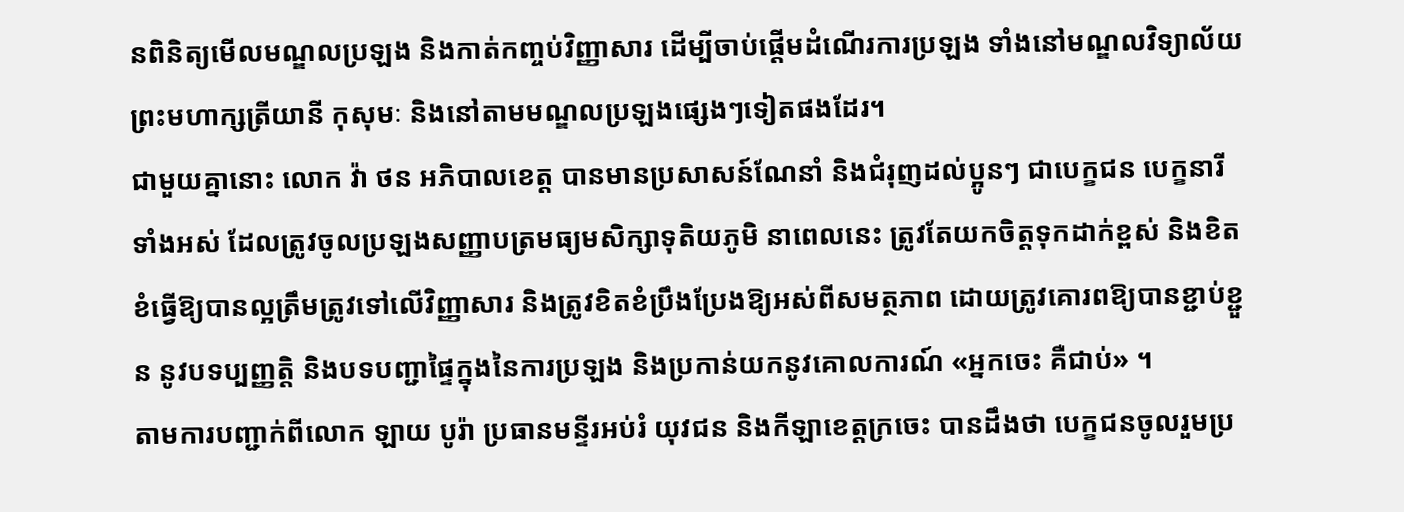នពិនិត្យមើលមណ្ឌលប្រឡង និងកាត់កញ្ចប់វិញ្ញាសារ ដើម្បីចាប់ផ្ដើមដំណើរការប្រឡង ទាំងនៅមណ្ឌលវិទ្យាល័យព្រះមហាក្សត្រីយានី កុសុមៈ និងនៅតាមមណ្ឌលប្រឡងផ្សេងៗទៀតផងដែរ។
ជាមួយគ្នានោះ លោក វ៉ា ថន អភិបាលខេត្ត បានមានប្រសាសន៍ណែនាំ និងជំរុញដល់ប្អូនៗ ជាបេក្ខជន បេក្ខនារី ទាំងអស់ ដែលត្រូវចូលប្រឡងសញ្ញាបត្រមធ្យមសិក្សាទុតិយភូមិ នាពេលនេះ ត្រូវតែយកចិត្តទុកដាក់ខ្ពស់ និងខិតខំធ្វើឱ្យបានល្អត្រឹមត្រូវទៅលើវិញ្ញាសារ និងត្រូវខិតខំប្រឹងប្រែងឱ្យអស់ពីសមត្ថភាព ដោយត្រូវគោរពឱ្យបានខ្ជាប់ខ្ជួន នូវបទប្បញ្ញត្តិ និងបទបញ្ជាផ្ទៃក្នុងនៃការប្រឡង និងប្រកាន់យកនូវគោលការណ៍ «អ្នកចេះ គឺជាប់» ។
តាមការបញ្ជាក់ពីលោក ឡាយ បូរ៉ា ប្រធានមន្ទីរអប់រំ យុវជន និងកីឡាខេត្តក្រចេះ បានដឹងថា បេក្ខជនចូលរួមប្រ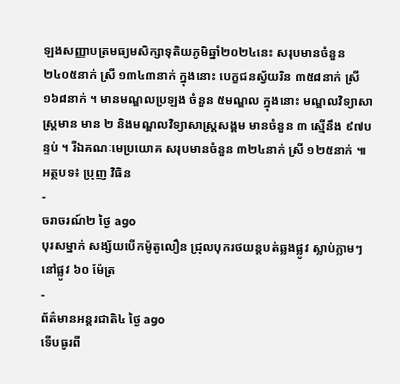ឡងសញ្ញាបត្រមធ្យមសិក្សាទុតិយភូមិឆ្នាំ២០២៤នេះ សរុបមានចំនួន ២៤០៥នាក់ ស្រី ១៣៤៣នាក់ ក្នុងនោះ បេក្ខជនស្វ័យរិន ៣៥៨នាក់ ស្រី ១៦៨នាក់ ។ មានមណ្ឌលប្រឡង ចំនួន ៥មណ្ឌល ក្នុងនោះ មណ្ឌលវិទ្យាសាស្ត្រមាន មាន ២ និងមណ្ឌលវិទ្យាសាស្ត្រសង្គម មានចំនួន ៣ ស្មើនឹង ៩៧បន្ទប់ ។ រីឯគណៈមេប្រយោគ សរុបមានចំនួន ៣២៤នាក់ ស្រី ១២៥នាក់ ៕
អត្ថបទ៖ ប្រុញ វិធិន
-
ចរាចរណ៍២ ថ្ងៃ ago
បុរសម្នាក់ សង្ស័យបើកម៉ូតូលឿន ជ្រុលបុករថយន្តបត់ឆ្លងផ្លូវ ស្លាប់ភ្លាមៗ នៅផ្លូវ ៦០ ម៉ែត្រ
-
ព័ត៌មានអន្ដរជាតិ៤ ថ្ងៃ ago
ទើបធូរពី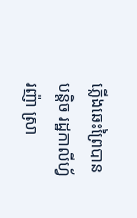ភ្លើងឆេះព្រៃបានបន្តិច រដ្ឋកាលីហ្វ័រញ៉ា ស្រា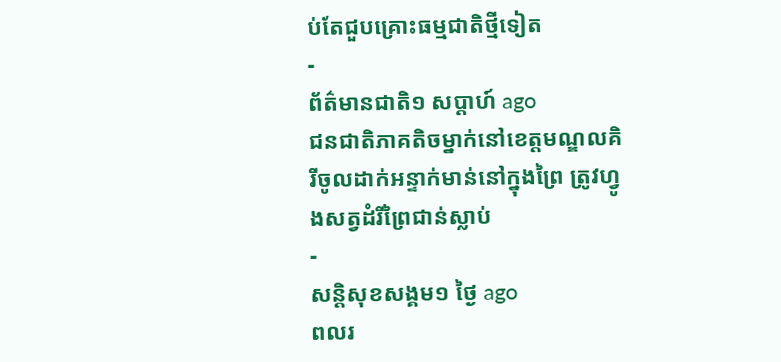ប់តែជួបគ្រោះធម្មជាតិថ្មីទៀត
-
ព័ត៌មានជាតិ១ សប្តាហ៍ ago
ជនជាតិភាគតិចម្នាក់នៅខេត្តមណ្ឌលគិរីចូលដាក់អន្ទាក់មាន់នៅក្នុងព្រៃ ត្រូវហ្វូងសត្វដំរីព្រៃជាន់ស្លាប់
-
សន្តិសុខសង្គម១ ថ្ងៃ ago
ពលរ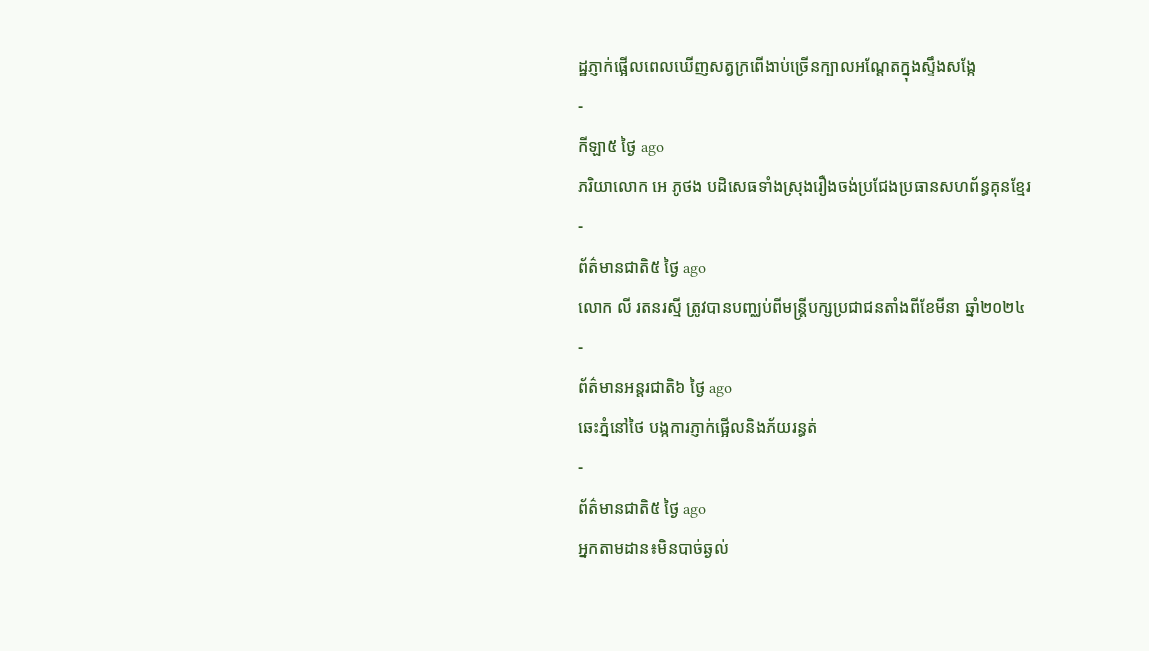ដ្ឋភ្ញាក់ផ្អើលពេលឃើញសត្វក្រពើងាប់ច្រើនក្បាលអណ្ដែតក្នុងស្ទឹងសង្កែ
-
កីឡា៥ ថ្ងៃ ago
ភរិយាលោក អេ ភូថង បដិសេធទាំងស្រុងរឿងចង់ប្រជែងប្រធានសហព័ន្ធគុនខ្មែរ
-
ព័ត៌មានជាតិ៥ ថ្ងៃ ago
លោក លី រតនរស្មី ត្រូវបានបញ្ឈប់ពីមន្ត្រីបក្សប្រជាជនតាំងពីខែមីនា ឆ្នាំ២០២៤
-
ព័ត៌មានអន្ដរជាតិ៦ ថ្ងៃ ago
ឆេះភ្នំនៅថៃ បង្កការភ្ញាក់ផ្អើលនិងភ័យរន្ធត់
-
ព័ត៌មានជាតិ៥ ថ្ងៃ ago
អ្នកតាមដាន៖មិនបាច់ឆ្ងល់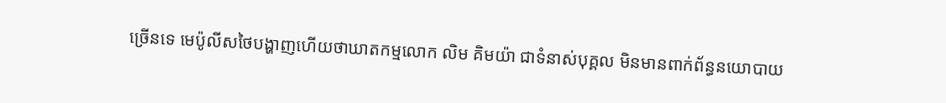ច្រើនទេ មេប៉ូលីសថៃបង្ហាញហើយថាឃាតកម្មលោក លិម គិមយ៉ា ជាទំនាស់បុគ្គល មិនមានពាក់ព័ន្ធនយោបាយ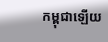កម្ពុជាឡើយ